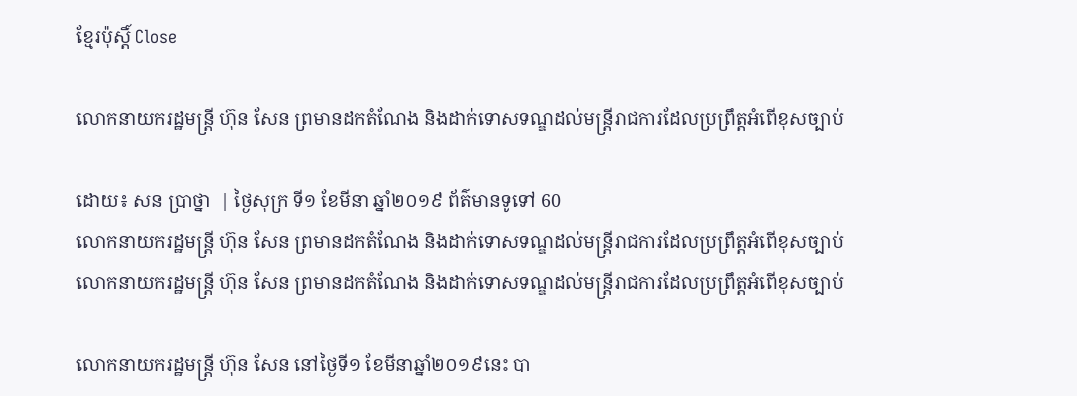ខ្មែរប៉ុស្ដិ៍ Close

លោកនាយករដ្ឋមន្រ្តី ហ៊ុន សែន ព្រមានដកតំណែង និងដាក់ទោសទណ្ឌដល់មន្រ្តីរាជការដែលប្រព្រឹត្តអំពើខុសច្បាប់

ដោយ៖ សន ប្រាថ្នា  | ថ្ងៃសុក្រ ទី១ ខែមីនា ឆ្នាំ២០១៩ ព័ត៌មានទូទៅ 60
លោកនាយករដ្ឋមន្រ្តី ហ៊ុន សែន ព្រមានដកតំណែង និងដាក់ទោសទណ្ឌដល់មន្រ្តីរាជការដែលប្រព្រឹត្តអំពើខុសច្បាប់ លោកនាយករដ្ឋមន្រ្តី ហ៊ុន សែន ព្រមានដកតំណែង និងដាក់ទោសទណ្ឌដល់មន្រ្តីរាជការដែលប្រព្រឹត្តអំពើខុសច្បាប់

លោកនាយករដ្ឋមន្ត្រី ហ៊ុន សែន នៅថ្ងៃទី១ ខែមីនាឆ្នាំ២០១៩នេះ បា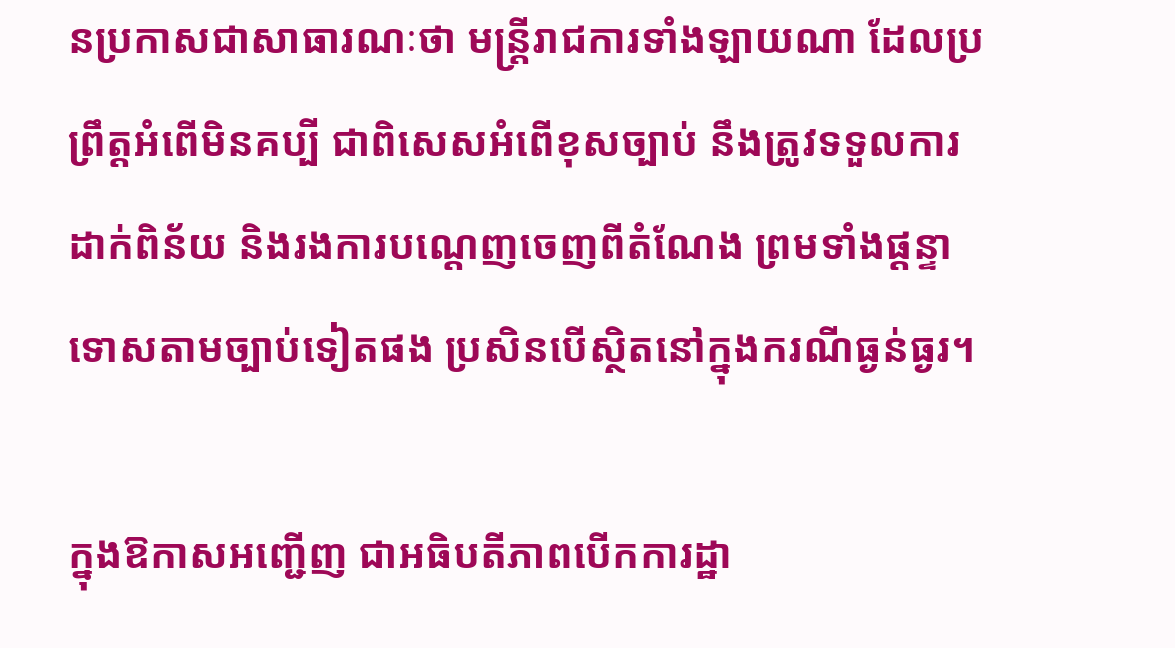នប្រកាសជាសាធារណៈថា មន្រ្តីរាជការទាំងឡាយណា ដែលប្រព្រឹត្តអំពើមិនគប្បី ជាពិសេសអំពើខុសច្បាប់ នឹងត្រូវទទួលការដាក់ពិន័យ និងរងការបណ្ដេញចេញពីតំណែង ព្រមទាំងផ្ដន្ទាទោសតាមច្បាប់ទៀតផង ប្រសិនបើស្ថិតនៅក្នុងករណីធ្ងន់ធ្ងរ។

ក្នុងឱកាសអញ្ជើញ ជាអធិបតីភាពបើកការដ្ឋា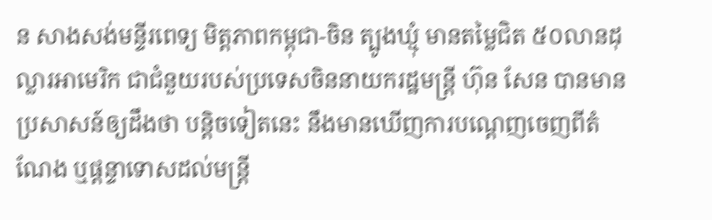ន សាងសង់មន្ទីរពេទ្យ មិត្តភាពកម្ពុជា-ចិន ត្បូងឃ្មុំ មានតម្លៃជិត ៥០លានដុល្លារអាមេរិក ជាជំនួយរបស់ប្រទេសចិននាយករដ្ឋមន្ត្រី ហ៊ុន សែន បានមានប្រសាសន៍ឲ្យដឹងថា បន្តិចទៀតនេះ នឹងមានឃើញការបណ្ដេញចេញពីតំណែង ឬផ្តន្ទាទោសដល់មន្រ្តី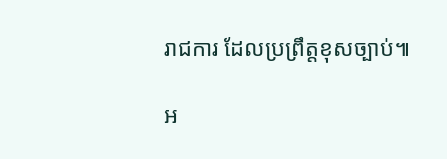រាជការ ដែលប្រព្រឹត្តខុសច្បាប់៕

អ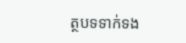ត្ថបទទាក់ទង